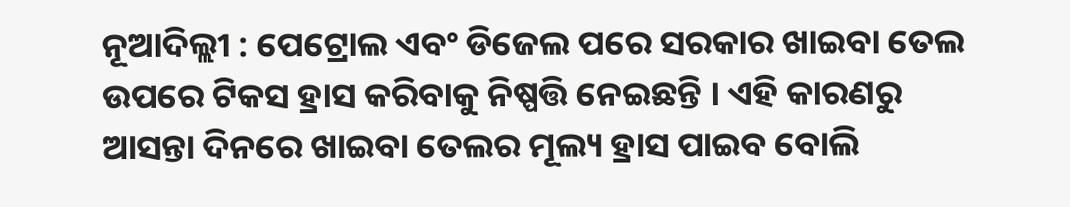ନୂଆଦିଲ୍ଲୀ : ପେଟ୍ରୋଲ ଏବଂ ଡିଜେଲ ପରେ ସରକାର ଖାଇବା ତେଲ ଉପରେ ଟିକସ ହ୍ରାସ କରିବାକୁ ନିଷ୍ପତ୍ତି ନେଇଛନ୍ତି । ଏହି କାରଣରୁ ଆସନ୍ତା ଦିନରେ ଖାଇବା ତେଲର ମୂଲ୍ୟ ହ୍ରାସ ପାଇବ ବୋଲି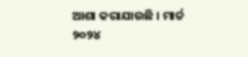ଆଶା କରାଯାଉଛି । ମାର୍ଚ୍ଚ ୨୦୨୪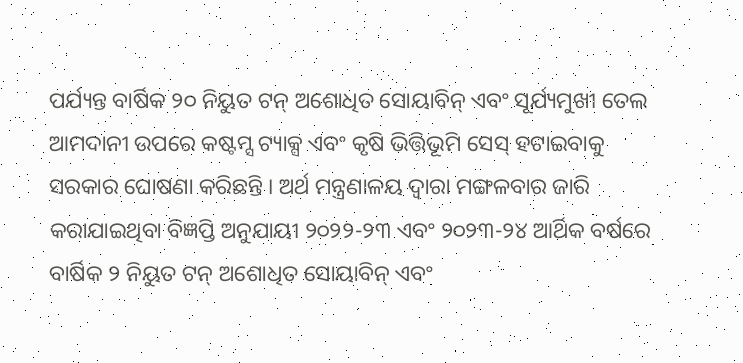ପର୍ଯ୍ୟନ୍ତ ବାର୍ଷିକ ୨୦ ନିୟୁତ ଟନ୍ ଅଶୋଧିତ ସୋୟାବିନ୍ ଏବଂ ସୂର୍ଯ୍ୟମୁଖୀ ତେଲ ଆମଦାନୀ ଉପରେ କଷ୍ଟମ୍ସ ଟ୍ୟାକ୍ସ ଏବଂ କୃଷି ଭିତ୍ତିଭୂମି ସେସ୍ ହଟାଇବାକୁ ସରକାର ଘୋଷଣା କରିଛନ୍ତି । ଅର୍ଥ ମନ୍ତ୍ରଣାଳୟ ଦ୍ୱାରା ମଙ୍ଗଳବାର ଜାରି କରାଯାଇଥିବା ବିଜ୍ଞପ୍ତି ଅନୁଯାୟୀ ୨୦୨୨-୨୩ ଏବଂ ୨୦୨୩-୨୪ ଆର୍ଥିକ ବର୍ଷରେ ବାର୍ଷିକ ୨ ନିୟୁତ ଟନ୍ ଅଶୋଧିତ ସୋୟାବିନ୍ ଏବଂ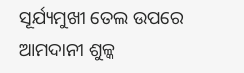ସୂର୍ଯ୍ୟମୁଖୀ ତେଲ ଉପରେ ଆମଦାନୀ ଶୁଳ୍କ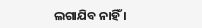ଲଗାଯିବ ନାହିଁ ।